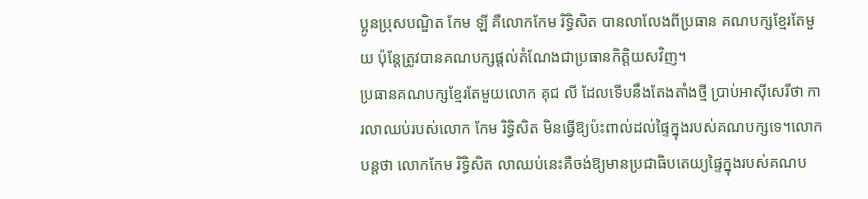ប្អូនប្រុសបណ្ឌិត កែម ឡី គឺលោកកែម រិទ្ធិសិត បានលាលែងពីប្រធាន គណបក្សខ្មែរតែមួយ ប៉ុន្តែត្រូវបានគណបក្សផ្ដល់តំណែងជាប្រធានកិត្តិយសវិញ។
ប្រធានគណបក្សខ្មែរតែមួយលោក គុជ លី ដែលទើបនឹងតែងតាំងថ្មី ប្រាប់អាស៊ីសេរីថា ការលាឈប់របស់លោក កែម រិទ្ធិសិត មិនធ្វើឱ្យប៉ះពាល់ដល់ផ្ទៃក្នុងរបស់គណបក្សទេ។លោកបន្តថា លោកកែម រិទ្ធិសិត លាឈប់នេះគឺចង់ឱ្យមានប្រជាធិបតេយ្យផ្ទៃក្នុងរបស់គណប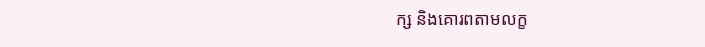ក្ស និងគោរពតាមលក្ខ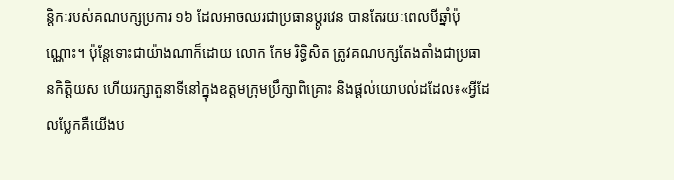ន្តិកៈរបស់គណបក្សប្រការ ១៦ ដែលអាចឈរជាប្រធានប្ដូរវេន បានតែរយៈពេលបីឆ្នាំប៉ុណ្ណោះ។ ប៉ុន្តែទោះជាយ៉ាងណាក៏ដោយ លោក កែម រិទ្ធិសិត ត្រូវគណបក្សតែងតាំងជាប្រធានកិត្តិយស ហើយរក្សាតួនាទីនៅក្នុងឧត្ដមក្រុមប្រឹក្សាពិគ្រោះ និងផ្ដល់យោបល់ដដែល៖«អ្វីដែលប្លែកគឺយើងប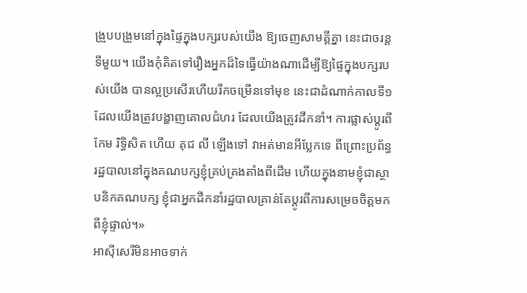ង្រួបបង្រួមនៅក្នុងផ្ទៃក្នុងបក្សរបស់យើង ឱ្យចេញសាមគ្គីគ្នា នេះជាចរន្តទីមួយ។ យើងកុំគិតទៅរឿងអ្នកដ៏ទៃធ្វើយ៉ាងណាដើម្បីឱ្យផ្ទៃក្នុងបក្សរបស់យើង បានល្អប្រសើរហើយរីកចម្រើនទៅមុខ នេះជាដំណាក់កាលទី១ ដែលយើងត្រូវបង្ហាញគោលជំហរ ដែលយើងត្រូវដឹកនាំ។ ការផ្លាស់ប្ដូរពីកែម រិទ្ធិសិត ហើយ គុជ លី ឡើងទៅ វាអត់មានអីប្លែកទេ ពីព្រោះប្រព័ន្ធរដ្ឋបាលនៅក្នុងគណបក្សខ្ញុំគ្រប់គ្រងតាំងពីដើម ហើយក្នុងនាមខ្ញុំជាស្ថាបនិកគណបក្ស ខ្ញុំជាអ្នកដឹកនាំរដ្ឋបាលគ្រាន់តែប្ដូរពីការសម្រេចចិត្តមកពីខ្ញុំផ្ទាល់។»
អាស៊ីសេរីមិនអាចទាក់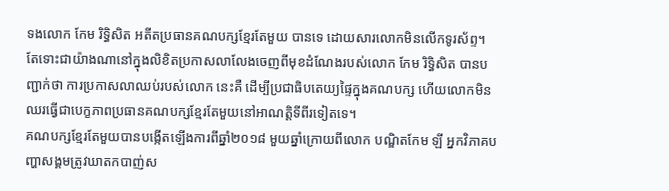ទងលោក កែម រិទ្ធិសិត អតីតប្រធានគណបក្សខ្មែរតែមួយ បានទេ ដោយសារលោកមិនលើកទូរស័ព្ទ។
តែទោះជាយ៉ាងណានៅក្នុងលិខិតប្រកាសលាលែងចេញពីមុខដំណែងរបស់លោក កែម រិទ្ធិសិត បានបញ្ជាក់ថា ការប្រកាសលាឈប់របស់លោក នេះគឺ ដើម្បីប្រជាធិបតេយ្យផ្ទៃក្នុងគណបក្ស ហើយលោកមិនឈរធ្វើជាបេក្ខភាពប្រធានគណបក្សខ្មែរតែមួយនៅអាណត្តិទីពីរទៀតទេ។
គណបក្សខ្មែរតែមួយបានបង្កើតឡើងការពីឆ្នាំ២០១៨ មួយឆ្នាំក្រោយពីលោក បណ្ឌិតកែម ឡី អ្នកវិភាគបញ្ហាសង្គមត្រូវឃាតកបាញ់ស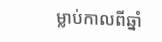ម្លាប់កាលពីឆ្នាំ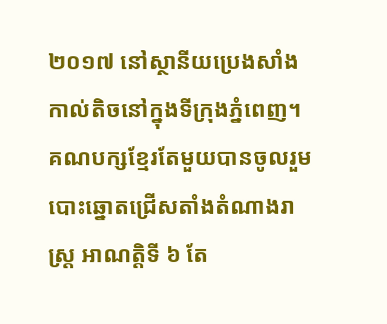២០១៧ នៅស្ថានីយប្រេងសាំងកាល់តិចនៅក្នុងទីក្រុងភ្នំពេញ។
គណបក្សខ្មែរតែមួយបានចូលរួមបោះឆ្នោតជ្រើសតាំងតំណាងរាស្ត្រ អាណត្តិទី ៦ តែ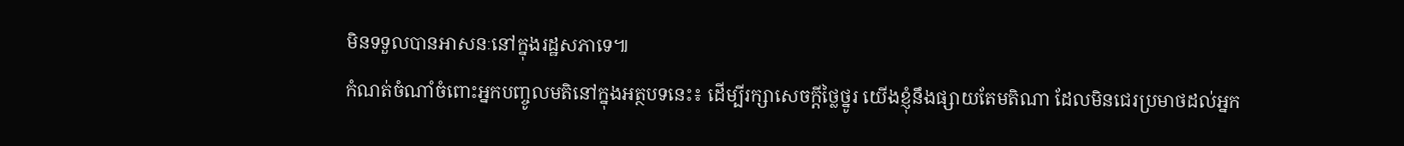មិនទទួលបានអាសនៈនៅក្នុងរដ្ឋសភាទេ៕
កំណត់ចំណាំចំពោះអ្នកបញ្ចូលមតិនៅក្នុងអត្ថបទនេះ៖ ដើម្បីរក្សាសេចក្ដីថ្លៃថ្នូរ យើងខ្ញុំនឹងផ្សាយតែមតិណា ដែលមិនជេរប្រមាថដល់អ្នក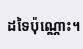ដទៃប៉ុណ្ណោះ។